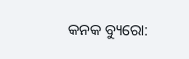କନକ ବ୍ୟୁରୋ: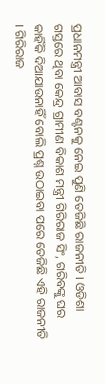ପ୍ରଧାନମନ୍ତ୍ରୀ ଆବାସ ବଣ୍ଟନକୁ ନେଇ ପୁଣି ତେଜିଛି ରାଜନୀତି । ଓଡିଶା ଗସ୍ତରେ ଥିବା କେନ୍ଦ୍ର ଗ୍ରାମୀଣ ବିକାଶ ମନ୍ତ୍ରୀ ଗିରିରାଜ ସିଂ, ଗରିବଙ୍କୁ ଘର କାହିଁକି ଦିଆଯାଉନାହିଁ ବୋଲି ପ୍ରଶ୍ନ ଉଠାଇବା ପରେ ତେଜିଛି ଏହି ରାଜନୀତି । ଗିରିରାଜ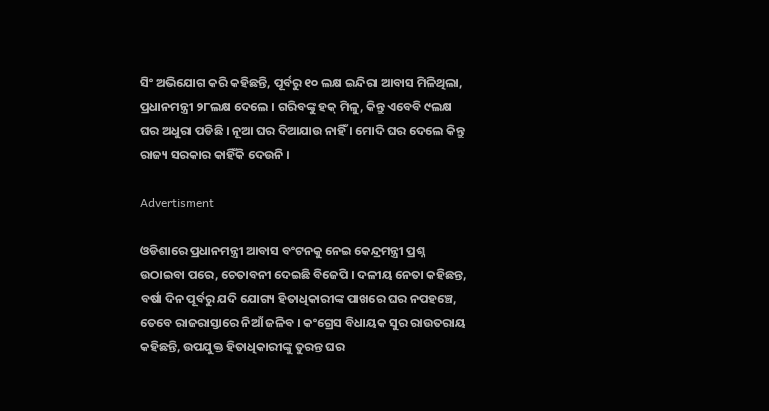ସିଂ ଅଭିଯୋଗ କରି କହିଛନ୍ତି, ପୂର୍ବରୁ ୧୦ ଲକ୍ଷ ଇନ୍ଦିରା ଆବାସ ମିଳିଥିଲା, ପ୍ରଧାନମନ୍ତ୍ରୀ ୨୮ଲକ୍ଷ ଦେଲେ । ଗରିବଙ୍କୁ ହକ୍ ମିଳୁ, କିନ୍ତୁ ଏବେବି ୯ଲକ୍ଷ ଘର ଅଧୁରା ପଡିଛି । ନୂଆ ଘର ଦିଆଯାଉ ନାହିଁ । ମୋଦି ଘର ଦେଲେ କିନ୍ତୁ ରାଜ୍ୟ ସରକାର କାହିଁକି ଦେଉନି ।

Advertisment

ଓଡିଶାରେ ପ୍ରଧାନମନ୍ତ୍ରୀ ଆବାସ ବଂଟନକୁ ନେଇ କେନ୍ଦ୍ରମନ୍ତ୍ରୀ ପ୍ରଶ୍ନ ଉଠାଇବା ପରେ, ଚେତାବନୀ ଦେଇଛି ବିଜେପି । ଦଳୀୟ ନେତା କହିଛନ୍ତ, ବର୍ଷା ଦିନ ପୂର୍ବରୁ ଯଦି ଯୋଗ୍ୟ ହିତାଧିକାରୀଙ୍କ ପାଖରେ ଘର ନପହଞ୍ଚେ, ତେବେ ରାଜରାସ୍ତାରେ ନିଆଁ ଜଳିବ । କଂଗ୍ରେସ ବିଧାୟକ ସୁର ରାଉତରାୟ କହିଛନ୍ତି, ଉପଯୁକ୍ତ ହିତାଧିକାରୀଙ୍କୁ ତୁରନ୍ତ ଘର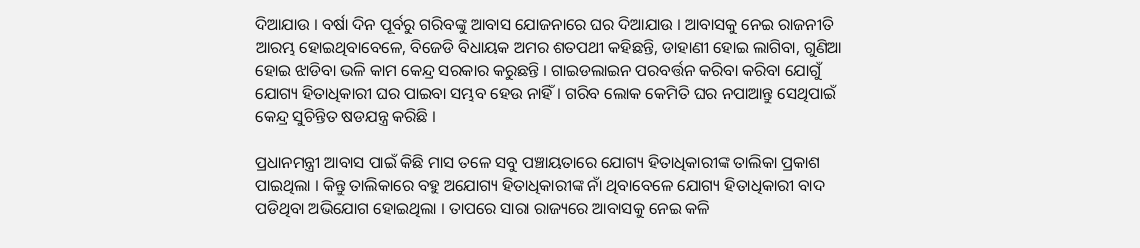ଦିଆଯାଉ । ବର୍ଷା ଦିନ ପୂର୍ବରୁ ଗରିବଙ୍କୁ ଆବାସ ଯୋଜନାରେ ଘର ଦିଆଯାଉ । ଆବାସକୁ ନେଇ ରାଜନୀତି ଆରମ୍ଭ ହୋଇଥିବାବେଳେ, ବିଜେଡି ବିଧାୟକ ଅମର ଶତପଥୀ କହିଛନ୍ତି, ଡାହାଣୀ ହୋଇ ଲାଗିବା, ଗୁଣିଆ ହୋଇ ଝାଡିବା ଭଳି କାମ କେନ୍ଦ୍ର ସରକାର କରୁଛନ୍ତି । ଗାଇଡଲାଇନ ପରବର୍ତ୍ତନ କରିବା କରିବା ଯୋଗୁଁ ଯୋଗ୍ୟ ହିତାଧିକାରୀ ଘର ପାଇବା ସମ୍ଭବ ହେଉ ନାହିଁ । ଗରିବ ଲୋକ କେମିତି ଘର ନପାଆନ୍ତୁ ସେଥିପାଇଁ କେନ୍ଦ୍ର ସୁଚିନ୍ତିତ ଷଡଯନ୍ତ୍ର କରିଛି ।

ପ୍ରଧାନମନ୍ତ୍ରୀ ଆବାସ ପାଇଁ କିଛି ମାସ ତଳେ ସବୁ ପଞ୍ଚାୟତାରେ ଯୋଗ୍ୟ ହିତାଧିକାରୀଙ୍କ ତାଲିକା ପ୍ରକାଶ ପାଇଥିଲା । କିନ୍ତୁ ତାଲିକାରେ ବହୁ ଅଯୋଗ୍ୟ ହିତାଧିକାରୀଙ୍କ ନାଁ ଥିବାବେଳେ ଯୋଗ୍ୟ ହିତାଧିକାରୀ ବାଦ ପଡିଥିବା ଅଭିଯୋଗ ହୋଇଥିଲା । ତାପରେ ସାରା ରାଜ୍ୟରେ ଆବାସକୁ ନେଇ କଳି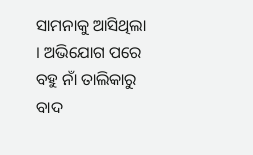ସାମନାକୁ ଆସିଥିଲା । ଅଭିଯୋଗ ପରେ ବହୁ ନାଁ ତାଲିକାରୁ ବାଦ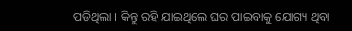ପଡିଥିଲା । କିନ୍ତୁ ରହି ଯାଇଥିଲେ ଘର ପାଇବାକୁ ଯୋଗ୍ୟ ଥିବା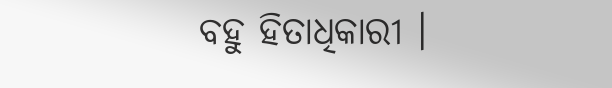ବହୁ ହିତାଧିକାରୀ ।